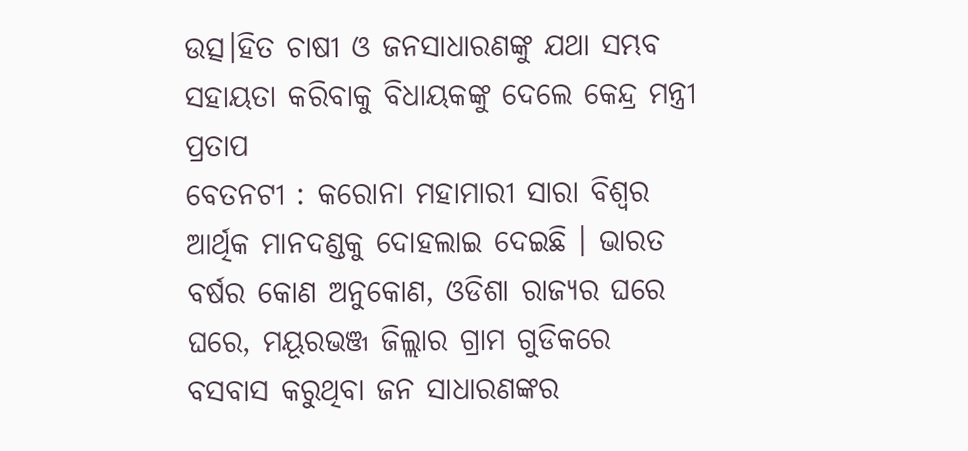ଉତ୍ସ।ହିତ ଚାଷୀ ଓ ଜନସାଧାରଣଙ୍କୁ ଯଥା ସମ୍ଭବ ସହାୟତା କରିବାକୁ ବିଧାୟକଙ୍କୁ ଦେଲେ କେନ୍ଦ୍ର ମନ୍ତ୍ରୀ ପ୍ରତାପ
ବେତନଟୀ : କରୋନା ମହାମାରୀ ସାରା ବିଶ୍ୱର ଆର୍ଥିକ ମାନଦଣ୍ଡକୁ ଦୋହଲାଇ ଦେଇଛି । ଭାରତ ବର୍ଷର କୋଣ ଅନୁକୋଣ, ଓଡିଶା ରାଜ୍ୟର ଘରେ ଘରେ, ମୟୂରଭଞ୍ଜ ଜିଲ୍ଲାର ଗ୍ରାମ ଗୁଡିକରେ ବସବାସ କରୁଥିବା ଜନ ସାଧାରଣଙ୍କର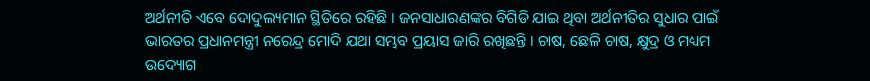ଅର୍ଥନୀତି ଏବେ ଦୋଦୁଲ୍ୟମାନ ସ୍ଥିତିରେ ରହିଛି । ଜନସାଧାରଣଙ୍କର ବିଗିଡି ଯାଇ ଥିବା ଅର୍ଥନୀତିର ସୁଧାର ପାଇଁ ଭାରତର ପ୍ରଧାନମନ୍ତ୍ରୀ ନରେନ୍ଦ୍ର ମୋଦି ଯଥା ସମ୍ଭବ ପ୍ରୟାସ ଜାରି ରଖିଛନ୍ତି । ଚାଷ, ଛେଳି ଚାଷ, କ୍ଷୁଦ୍ର ଓ ମଧ୍ୟମ ଉଦ୍ୟୋଗ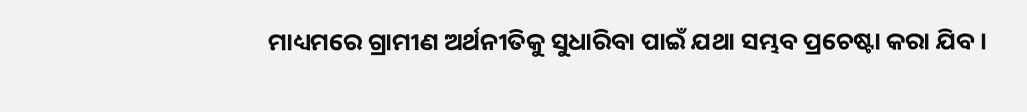ମାଧ୍ୟମରେ ଗ୍ରାମୀଣ ଅର୍ଥନୀତିକୁ ସୁଧାରିବା ପାଇଁ ଯଥା ସମ୍ଭବ ପ୍ରଚେଷ୍ଟା କରା ଯିବ ।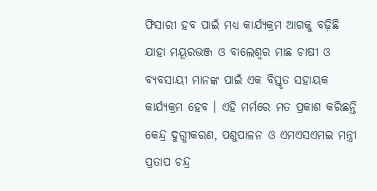ଫିସାରୀ ହବ ପାଇଁ ମଧ୍ୟ କାର୍ଯ୍ୟକ୍ରମ ଆଗକୁ ବଢ଼ିଛି ଯାହା ମୟୂରଭଞ୍ଜ ଓ ବାଲେଶ୍ୱର ମାଛ ଚାଷୀ ଓ ବ୍ୟବସାୟୀ ମାନଙ୍କ ପାଇଁ ଏକ ବିସ୍ତୃତ ସହାୟକ କାର୍ଯ୍ୟକ୍ରମ ହେବ । ଏହି ମର୍ମରେ ମତ ପ୍ରକାଶ କରିଛନ୍ତି କେନ୍ଦ୍ର ଦୁଗ୍ଧୀକରଣ, ପଶୁପାଳନ ଓ ଏମଏସଏମଇ ମନ୍ତ୍ରୀ ପ୍ରତାପ ଚନ୍ଦ୍ର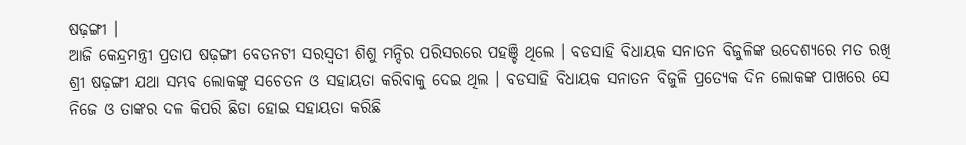ଷଢ଼ଙ୍ଗୀ ।
ଆଜି କେନ୍ଦ୍ରମନ୍ତ୍ରୀ ପ୍ରତାପ ଷଢ଼ଙ୍ଗୀ ବେତନଟୀ ସରସ୍ୱତୀ ଶିଶୁ ମନ୍ଦିର ପରିସରରେ ପହଞ୍ଚି ଥିଲେ । ବଡସାହି ବିଧାୟକ ସନାତନ ବିଜୁଳିଙ୍କ ଉଦେଶ୍ୟରେ ମତ ରଖି ଶ୍ରୀ ଷଢ଼ଙ୍ଗୀ ଯଥା ସମ୍ଭବ ଲୋକଙ୍କୁ ସଚେତନ ଓ ସହାୟତା କରିବାକୁ ଦେଇ ଥିଲ । ବଡସାହି ବିଧାୟକ ସନାତନ ବିଜୁଳି ପ୍ରତ୍ୟେକ ଦିନ ଲୋକଙ୍କ ପାଖରେ ସେ ନିଜେ ଓ ତାଙ୍କର ଦଳ କିପରି ଛିଡା ହୋଇ ସହାୟତା କରିଛି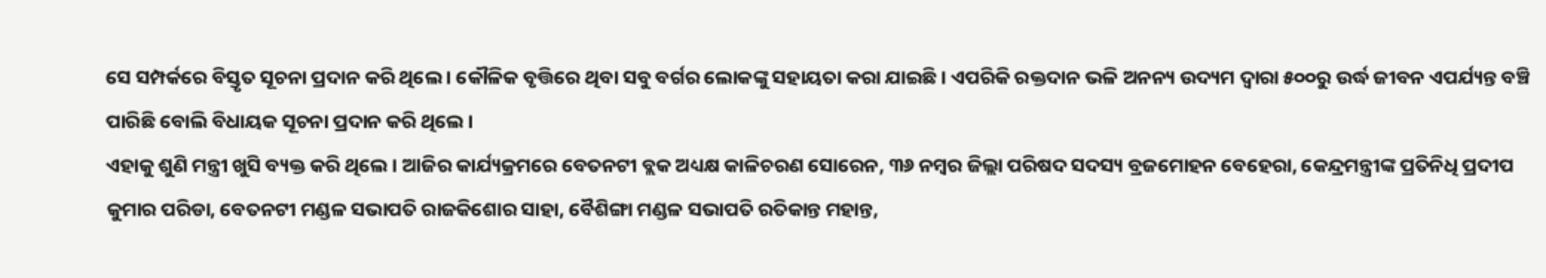ସେ ସମ୍ପର୍କରେ ବିସ୍ତୃତ ସୂଚନା ପ୍ରଦାନ କରି ଥିଲେ । କୌଳିକ ବୃତ୍ତିରେ ଥିବା ସବୁ ବର୍ଗର ଲୋକଙ୍କୁ ସହାୟତା କରା ଯାଇଛି । ଏପରିକି ରକ୍ତଦାନ ଭଳି ଅନନ୍ୟ ଉଦ୍ୟମ ଦ୍ୱାରା ୫୦୦ରୁ ଉର୍ଦ୍ଧ ଜୀବନ ଏପର୍ଯ୍ୟନ୍ତ ବଞ୍ଚି ପାରିଛି ବୋଲି ବିଧାୟକ ସୂଚନା ପ୍ରଦାନ କରି ଥିଲେ ।
ଏହାକୁ ଶୁଣି ମନ୍ତ୍ରୀ ଖୁସି ବ୍ୟକ୍ତ କରି ଥିଲେ । ଆଜିର କାର୍ଯ୍ୟକ୍ରମରେ ବେତନଟୀ ବ୍ଲକ ଅଧ୍ୟକ୍ଷ କାଳିଚରଣ ସୋରେନ, ୩୬ ନମ୍ବର ଜିଲ୍ଲା ପରିଷଦ ସଦସ୍ୟ ବ୍ରଜମୋହନ ବେହେରା, କେନ୍ଦ୍ରମନ୍ତ୍ରୀଙ୍କ ପ୍ରତିନିଧି ପ୍ରଦୀପ କୁମାର ପରିଡା, ବେତନଟୀ ମଣ୍ଡଳ ସଭାପତି ରାଜକିଶୋର ସାହା, ବୈଶିଙ୍ଗା ମଣ୍ଡଳ ସଭାପତି ରତିକାନ୍ତ ମହାନ୍ତ,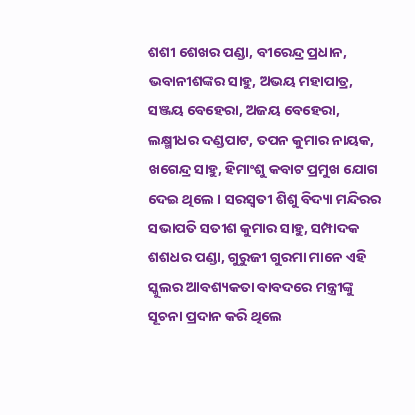ଶଶୀ ଶେଖର ପଣ୍ଡା, ବୀରେନ୍ଦ୍ର ପ୍ରଧାନ, ଭବାନୀଶଙ୍କର ସାହୁ, ଅଭୟ ମହାପାତ୍ର, ସଞ୍ଜୟ ବେହେରା, ଅଜୟ ବେହେରା, ଲକ୍ଷ୍ମୀଧର ଦଣ୍ଡପାଟ, ତପନ କୁମାର ନାୟକ, ଖଗେନ୍ଦ୍ର ସାହୁ, ହିମାଂଶୁ କବାଟ ପ୍ରମୁଖ ଯୋଗ ଦେଇ ଥିଲେ । ସରସ୍ୱତୀ ଶିଶୁ ବିଦ୍ୟା ମନ୍ଦିରର ସଭାପତି ସତୀଶ କୁମାର ସାହୁ, ସମ୍ପାଦକ ଶଶଧର ପଣ୍ଡା, ଗୁରୁଜୀ ଗୁରମା ମାନେ ଏହି ସ୍କୁଲର ଆବଶ୍ୟକତା ବାବଦରେ ମନ୍ତ୍ରୀଙ୍କୁ ସୂଚନା ପ୍ରଦାନ କରି ଥିଲେ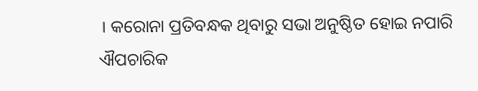। କରୋନା ପ୍ରତିବନ୍ଧକ ଥିବାରୁ ସଭା ଅନୁଷ୍ଠିତ ହୋଇ ନପାରି ଐପଚାରିକ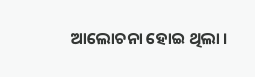ଆଲୋଚନା ହୋଇ ଥିଲା ।